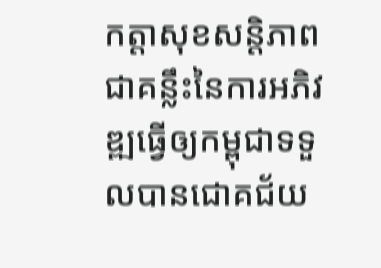កត្តាសុខសន្តិភាព ជាគន្លឹះនៃការអភិវឌ្ឍធ្វើឲ្យកម្ពុជាទទួលបានជោគជ័យ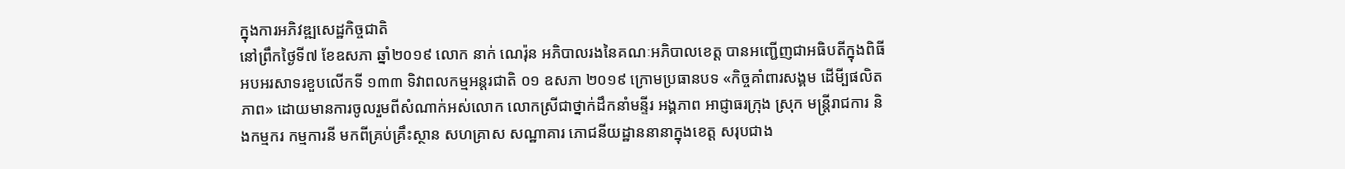ក្នុងការអភិវឌ្ឍសេដ្ឋកិច្ចជាតិ
នៅព្រឹកថ្ងៃទី៧ ខែឧសភា ឆ្នាំ២០១៩ លោក នាក់ ណេរ៉ុន អភិបាលរងនៃគណៈអភិបាលខេត្ត បានអញ្ជើញជាអធិបតីក្នុងពិធីអបអរសាទរខួបលើកទី ១៣៣ ទិវាពលកម្មអន្តរជាតិ ០១ ឧសភា ២០១៩ ក្រោមប្រធានបទ «កិច្ចគាំពារសង្គម ដើមី្បផលិតភាព» ដោយមានការចូលរួមពីសំណាក់អស់លោក លោកស្រីជាថ្នាក់ដឹកនាំមន្ទីរ អង្គភាព អាជ្ញាធរក្រុង ស្រុក មន្ត្រីរាជការ និងកម្មករ កម្មការនី មកពីគ្រប់គ្រឹះស្ថាន សហគ្រាស សណ្ឋាគារ ភោជនីយដ្ឋាននានាក្នុងខេត្ត សរុបជាង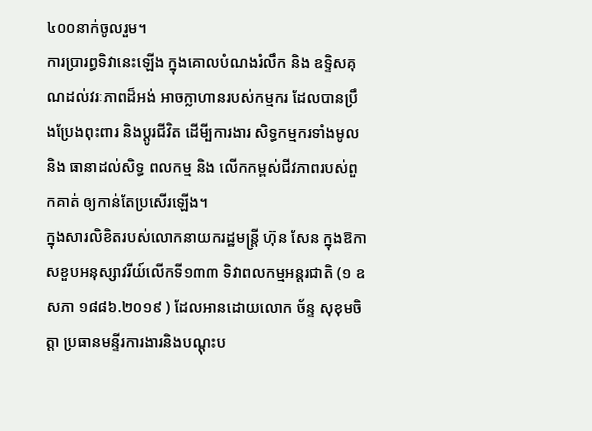៤០០នាក់ចូលរួម។
ការប្រារព្ធទិវានេះឡើង ក្នុងគោលបំណងរំលឹក និង ឧទ្ទិសគុណដល់វរៈភាពដ៏អង់ អាចក្លាហានរបស់កម្មករ ដែលបានប្រឹងប្រែងពុះពារ និងប្តូរជីវិត ដើមី្បការងារ សិទ្ធកម្មករទាំងមូល និង ធានាដល់សិទ្ធ ពលកម្ម និង លើកកម្ពស់ជីវភាពរបស់ពួកគាត់ ឲ្យកាន់តែប្រសើរឡើង។
ក្នុងសារលិខិតរបស់លោកនាយករដ្ឋមន្រ្តី ហ៊ុន សែន ក្នុងឱកាសខួបអនុស្សាវរីយ៍លើកទី១៣៣ ទិវាពលកម្មអន្តរជាតិ (១ ឧសភា ១៨៨៦.២០១៩ ) ដែលអានដោយលោក ច័ន្ទ សុខុមចិត្តា ប្រធានមន្ទីរការងារនិងបណ្តុះប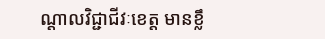ណ្តាលវិជ្ជាជីវៈខេត្ត មានខ្លឹ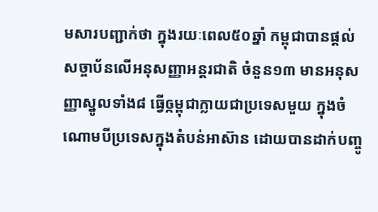មសារបញ្ជាក់ថា ក្នុងរយៈពេល៥០ឆ្នាំ កម្ពុជាបានផ្តល់សច្ចាប័នលើអនុសញ្ញាអន្តរជាតិ ចំនួន១៣ មានអនុសញ្ញាស្នូលទាំង៨ ធ្វើឲ្កម្ពុជាក្លាយជាប្រទេសមួយ ក្នុងចំណោមបីប្រទេសក្នុងតំបន់អាស៊ាន ដោយបានដាក់បញ្ចូ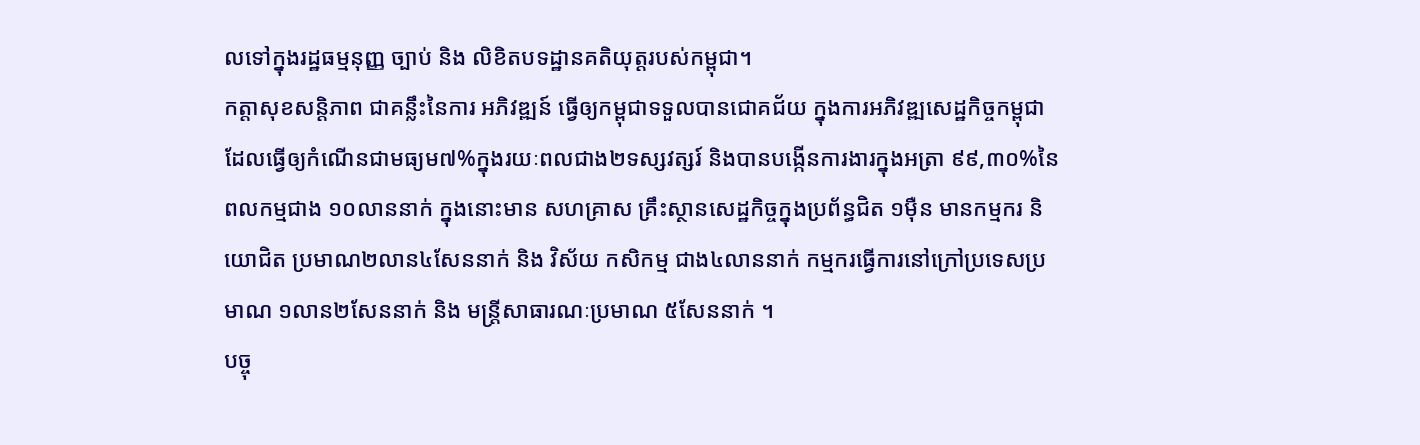លទៅក្នុងរដ្ឋធម្មនុញ្ញ ច្បាប់ និង លិខិតបទដ្ឋានគតិយុត្តរបស់កម្ពុជា។
កត្តាសុខសន្តិភាព ជាគន្លឹះនៃការ អភិវឌ្ឍន៍ ធ្វើឲ្យកម្ពុជាទទួលបានជោគជ័យ ក្នុងការអភិវឌ្ឍសេដ្ឋកិច្ចកម្ពុជា ដែលធ្វើឲ្យកំណើនជាមធ្យម៧%ក្នុងរយៈពលជាង២ទស្សវត្សរ៍ និងបានបង្កើនការងារក្នុងអត្រា ៩៩,៣០%នៃពលកម្មជាង ១០លាននាក់ ក្នុងនោះមាន សហគ្រាស គ្រឹះស្ថានសេដ្ឋកិច្ចក្នុងប្រព័ន្ធជិត ១ម៉ឺន មានកម្មករ និយោជិត ប្រមាណ២លាន៤សែននាក់ និង វិស័យ កសិកម្ម ជាង៤លាននាក់ កម្មករធ្វើការនៅក្រៅប្រទេសប្រមាណ ១លាន២សែននាក់ និង មន្ត្រីសាធារណៈប្រមាណ ៥សែននាក់ ។
បច្ចុ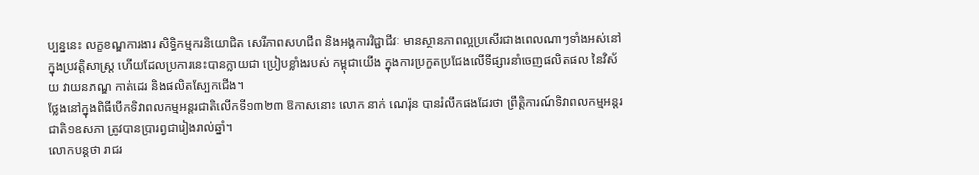ប្បន្ននេះ លក្ខខណ្ឌការងារ សិទ្ធិកម្មករនិយោជិត សេរីភាពសហជីព និងអង្គការវិជ្ជាជីវៈ មានស្ថានភាពល្អប្រសើរជាងពេលណាៗទាំងអស់នៅក្នុងប្រវត្តិសាស្រ្ត ហើយដែលប្រការនេះបានក្លាយជា ប្រៀបខ្លាំងរបស់ កម្ពុជាយើង ក្នុងការប្រកួតប្រជែងលើទីផ្សារនាំចេញផលិតផល នៃវិស័យ វាយនភណ្ឌ កាត់ដេរ និងផលិតស្បែកជើង។
ថ្លែងនៅក្នុងពិធីបើកទិវាពលកម្មអន្តរជាតិលើកទី១៣២៣ ឱកាសនោះ លោក នាក់ ណេរ៉ុន បានរំលឹកផងដែរថា ព្រឹត្តិការណ៍ទិវាពលកម្មអន្ដរជាតិ១ឧសភា ត្រូវបានប្រារព្វជារៀងរាល់ឆ្នាំ។
លោកបន្តថា រាជរ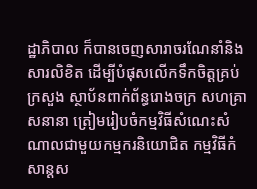ដ្ឋាភិបាល ក៏បានចេញសារាចរណែនាំនិងសារលិខិត ដើម្បីបំផុសលើកទឹកចិត្តគ្រប់ក្រសួង ស្ថាប័នពាក់ព័ន្ធរោងចក្រ សហគ្រាសនានា ត្រៀមរៀបចំកម្មវិធីសំណេះសំណាលជាមួយកម្មករនិយោជិត កម្មវិធីកំសាន្ដស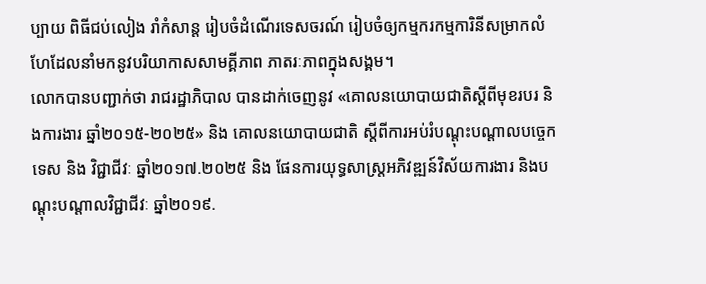ប្បាយ ពិធីជប់លៀង រាំកំសាន្ដ រៀបចំដំណើរទេសចរណ៍ រៀបចំឲ្យកម្មករកម្មការិនីសម្រាកលំហែដែលនាំមកនូវបរិយាកាសសាមគ្គីភាព ភាតរៈភាពក្នុងសង្គម។
លោកបានបញ្ជាក់ថា រាជរដ្ឋាភិបាល បានដាក់ចេញនូវ «គោលនយោបាយជាតិស្តីពីមុខរបរ និងការងារ ឆ្នាំ២០១៥-២០២៥» និង គោលនយោបាយជាតិ ស្តីពីការអប់រំបណ្តុះបណ្តាលបច្ចេកទេស និង វិជ្ជាជីវៈ ឆ្នាំ២០១៧.២០២៥ និង ផែនការយុទ្ធសាស្ត្រអភិវឌ្ឍន៍វិស័យការងារ និងបណ្តុះបណ្តាលវិជ្ជាជីវៈ ឆ្នាំ២០១៩.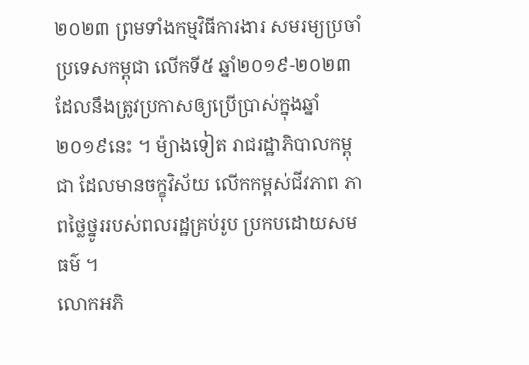២០២៣ ព្រមទាំងកម្មវិធីការងារ សមរម្យប្រចាំប្រទេសកម្ពុជា លើកទី៥ ឆ្នាំ២០១៩-២០២៣ ដែលនឹងត្រូវប្រកាសឲ្យប្រើប្រាស់ក្នុងឆ្នាំ២០១៩នេះ ។ ម៉្យាងទៀត រាជរដ្ឋាភិបាលកម្ពុជា ដែលមានចក្ខុវិស័យ លើកកម្ពស់ជីវភាព ភាពថ្លៃថ្នូររបស់ពលរដ្ឋគ្រប់រូប ប្រកបដោយសមធម៌ ។
លោកអភិ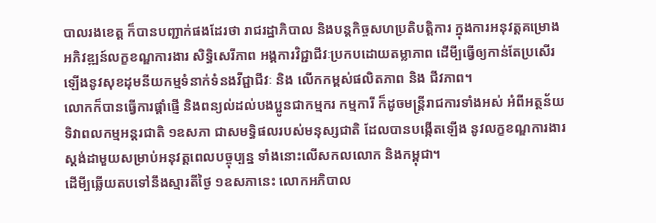បាលរងខេត្ត ក៏បានបញ្ជាក់ផងដែរថា រាជរដ្ឋាភិបាល និងបន្តកិច្ចសហប្រតិបត្តិការ ក្នុងការអនុវត្តគម្រោង អភិវឌ្ឍន៍លក្ខខណ្ឌការងារ សិទ្ធិសេរីភាព អង្គការវិជ្ជាជីវៈប្រកបដោយតម្លាភាព ដើមី្បធ្វើឲ្យកាន់តែប្រសើរឡើងនូវសុខដុមនីយកម្មទំនាក់ទំនងវីជ្ជាជីវៈ និង លើកកម្ពស់ផលិតភាព និង ជីវភាព។
លោកក៏បានធ្វើការផ្តាំផ្ញើ និងពន្យល់ដល់បងប្អូនជាកម្មករ កម្មការី ក៏ដូចមន្ត្រីរាជការទាំងអស់ អំពីអត្ថន័យទិវាពលកម្មអន្តរជាតិ ១ឧសភា ជាសមទ្ធិផលរបស់មនុស្សជាតិ ដែលបានបង្កើតឡើង នូវលក្ខខណ្ឌការងារស្តង់ដាមួយសម្រាប់អនុវត្តពេលបច្ចុប្បន្ន ទាំងនោះលើសកលលោក និងកម្ពុជា។
ដើមី្បឆ្លើយតបទៅនឹងស្មារតីថ្ងៃ ១ឧសភានេះ លោកអភិបាល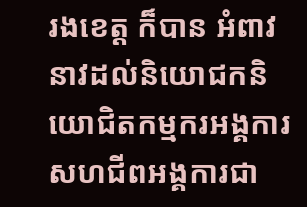រងខេត្ត ក៏បាន អំពាវនាវដល់និយោជកនិយោជិតកម្មករអង្គការសហជីពអង្គការជា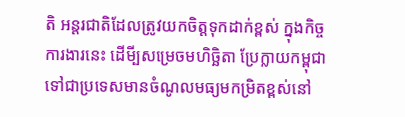តិ អន្តរជាតិដែលត្រូវយកចិត្តទុកដាក់ខ្ពស់ ក្នុងកិច្ចការងារនេះ ដើមី្បសម្រេចមហិច្ឆិតា ប្រែក្លាយកម្ពុជា ទៅជាប្រទេសមានចំណូលមធ្យមកម្រិតខ្ពស់នៅ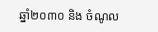ឆ្នាំ២០៣០ និង ចំណូល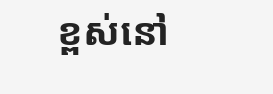ខ្ពស់នៅ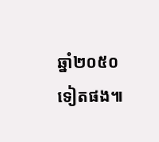ឆ្នាំ២០៥០ទៀតផង៕